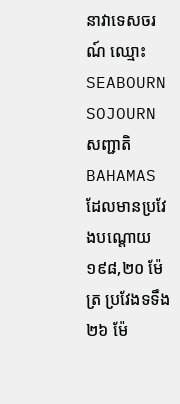នាវាទេសចរណ៍ ឈ្មោះ SEABOURN SOJOURN សញ្ជាតិ BAHAMAS ដែលមានប្រវែងបណ្តោយ ១៩៨,២០ ម៉ែត្រ ប្រវែងទទឹង ២៦ ម៉ែ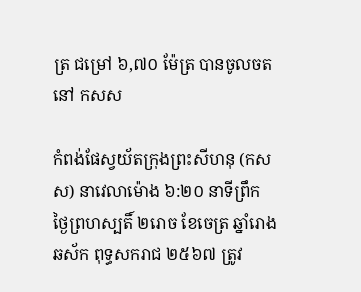ត្រ ជម្រៅ ៦,៧០ ម៉ែត្រ បានចូលចតនៅ កសស

កំពង់ផែស្វយ័តក្រុងព្រះសីហនុ (កសស) នាវេលាម៉ោង ៦:២០ នាទីព្រឹក ថ្ងៃព្រហស្បតិ៍ ២រោច ខែចេត្រ ឆ្នាំរោង ឆស័ក ពុទ្ធសករាជ ២៥៦៧ ត្រូវ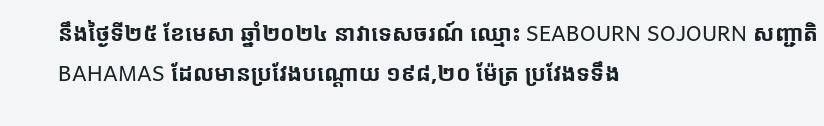នឹងថ្ងៃទី២៥ ខែមេសា ឆ្នាំ២០២៤ នាវាទេសចរណ៍ ឈ្មោះ SEABOURN SOJOURN សញ្ជាតិ BAHAMAS ដែលមានប្រវែងបណ្តោយ ១៩៨,២០ ម៉ែត្រ ប្រវែងទទឹង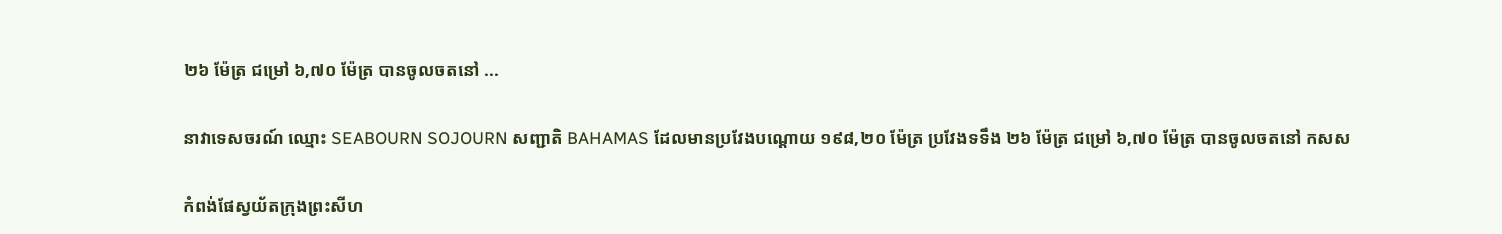២៦ ម៉ែត្រ ជម្រៅ ៦,៧០ ម៉ែត្រ បានចូលចតនៅ ...

នាវាទេសចរណ៍ ឈ្មោះ SEABOURN SOJOURN សញ្ជាតិ BAHAMAS ដែលមានប្រវែងបណ្តោយ ១៩៨,២០ ម៉ែត្រ ប្រវែងទទឹង ២៦ ម៉ែត្រ ជម្រៅ ៦,៧០ ម៉ែត្រ បានចូលចតនៅ កសស

កំពង់ផែស្វយ័តក្រុងព្រះសីហ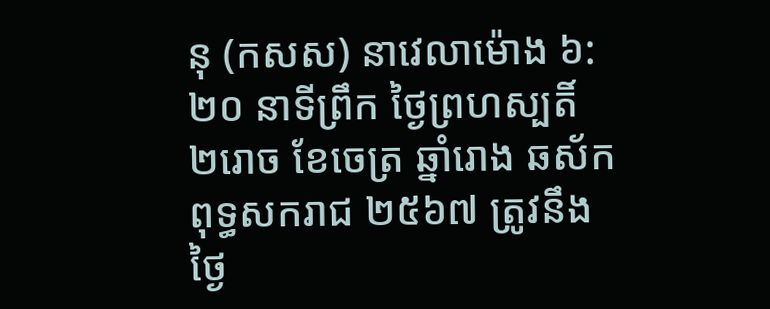នុ (កសស) នាវេលាម៉ោង ៦:២០ នាទីព្រឹក ថ្ងៃព្រហស្បតិ៍ ២រោច ខែចេត្រ ឆ្នាំរោង ឆស័ក ពុទ្ធសករាជ ២៥៦៧ ត្រូវនឹងថ្ងៃ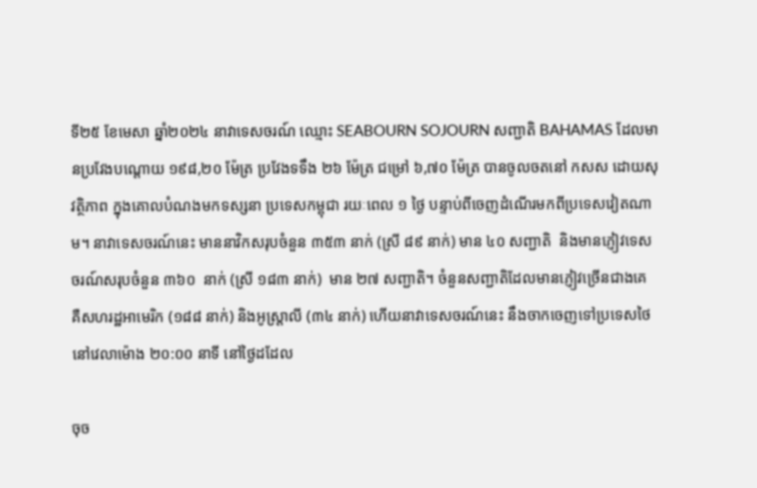ទី២៥ ខែមេសា ឆ្នាំ២០២៤ នាវាទេសចរណ៍ ឈ្មោះ SEABOURN SOJOURN សញ្ជាតិ BAHAMAS ដែលមានប្រវែងបណ្តោយ ១៩៨,២០ ម៉ែត្រ ប្រវែងទទឹង ២៦ ម៉ែត្រ ជម្រៅ ៦,៧០ ម៉ែត្រ បានចូលចតនៅ កសស ដោយសុវត្ថិភាព ក្នុងគោលបំណងមកទស្សនា ប្រទេសកម្ពុជា រយៈពេល ១ ថ្ងៃ បន្ទាប់ពីចេញដំណើរមកពីប្រទេសវៀតណាម។ នាវាទេសចរណ៍នេះ មាននាវិកសរុបចំនួន ៣៥៣ នាក់ (ស្រី ៨៩ នាក់) មាន ៤០ សញ្ជាតិ  និងមានភ្ញៀវទេសចរណ៍សរុបចំនួន ៣៦០  នាក់ (ស្រី ១៨៣ នាក់)  មាន ២៧ សញ្ជាតិ។ ចំនួនសញ្ជាតិដែលមានភ្ញៀវច្រើនជាងគេ គឺសហរដ្ឋអាមេរិក (១៨៨ នាក់) និងអូស្រ្តាលី (៣៤ នាក់) ហើយនាវាទេសចរណ៍នេះ នឹងចាកចេញទៅប្រទេសថៃ នៅវេលាម៉ោង ២០:០០ នាទី នៅថ្ងៃដដែល

ចុច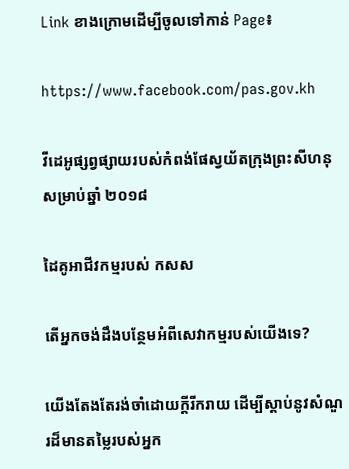Link ខាងក្រោមដើម្បីចូលទៅកាន់ Page៖

https://www.facebook.com/pas.gov.kh

វីដេអូផ្សព្វផ្សាយរបស់កំពង់ផែស្វយ័តក្រុងព្រះសីហនុសម្រាប់ឆ្នាំ ២០១៨

ដៃគូអាជីវកម្មរបស់ កសស

តើអ្នកចង់ដឹងបន្ថែមអំពីសេវាកម្មរបស់យើងទេ?

យើងតែងតែរង់ចាំដោយក្ដីរីករាយ ដើម្បីស្តាប់នូវសំណួរដ៏មានតម្លៃរបស់អ្នក